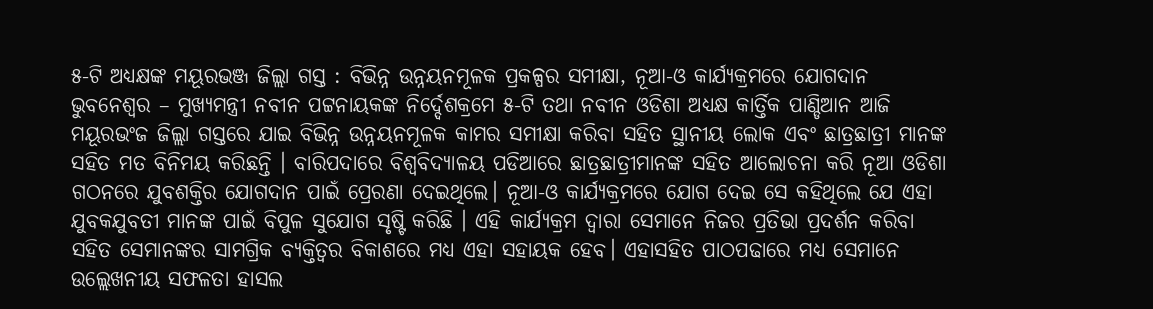୫-ଟି ଅଧ୍ୟକ୍ଷଙ୍କ ମୟୂରଭଞ୍ଜ ଜିଲ୍ଲା ଗସ୍ତ : ବିଭିନ୍ନ ଉନ୍ନୟନମୂଳକ ପ୍ରକଳ୍ପର ସମୀକ୍ଷା, ନୂଆ-ଓ କାର୍ଯ୍ୟକ୍ରମରେ ଯୋଗଦାନ
ଭୁବନେଶ୍ବର – ମୁଖ୍ୟମନ୍ତ୍ରୀ ନବୀନ ପଟ୍ଟନାୟକଙ୍କ ନିର୍ଦ୍ଦେଶକ୍ରମେ ୫-ଟି ତଥା ନବୀନ ଓଡିଶା ଅଧ୍ୟକ୍ଷ କାର୍ତ୍ତିକ ପାଣ୍ଡିଆନ ଆଜି ମୟୂରଭଂଜ ଜିଲ୍ଲା ଗସ୍ତରେ ଯାଇ ବିଭିନ୍ନ ଉନ୍ନୟନମୂଳକ କାମର ସମୀକ୍ଷା କରିବା ସହିତ ସ୍ଥାନୀୟ ଲୋକ ଏବଂ ଛାତ୍ରଛାତ୍ରୀ ମାନଙ୍କ ସହିତ ମତ ବିନିମୟ କରିଛନ୍ତି । ବାରିପଦାରେ ବିଶ୍ବବିଦ୍ୟାଳୟ ପଡିଆରେ ଛାତ୍ରଛାତ୍ରୀମାନଙ୍କ ସହିତ ଆଲୋଚନା କରି ନୂଆ ଓଡିଶା ଗଠନରେ ଯୁବଶକ୍ତିର ଯୋଗଦାନ ପାଇଁ ପ୍ରେରଣା ଦେଇଥିଲେ। ନୂଆ-ଓ କାର୍ଯ୍ୟକ୍ରମରେ ଯୋଗ ଦେଇ ସେ କହିଥିଲେ ଯେ ଏହା ଯୁବକଯୁବତୀ ମାନଙ୍କ ପାଇଁ ବିପୁଳ ସୁଯୋଗ ସୃଷ୍ଟି କରିଛି । ଏହି କାର୍ଯ୍ୟକ୍ରମ ଦ୍ବାରା ସେମାନେ ନିଜର ପ୍ରତିଭା ପ୍ରଦର୍ଶନ କରିବା ସହିତ ସେମାନଙ୍କର ସାମଗ୍ରିକ ବ୍ୟକ୍ତିତ୍ବର ବିକାଶରେ ମଧ୍ୟ ଏହା ସହାୟକ ହେବ। ଏହାସହିତ ପାଠପଢାରେ ମଧ୍ୟ ସେମାନେ ଉଲ୍ଲେଖନୀୟ ସଫଳତା ହାସଲ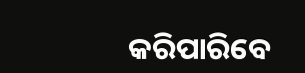କରିପାରିବେ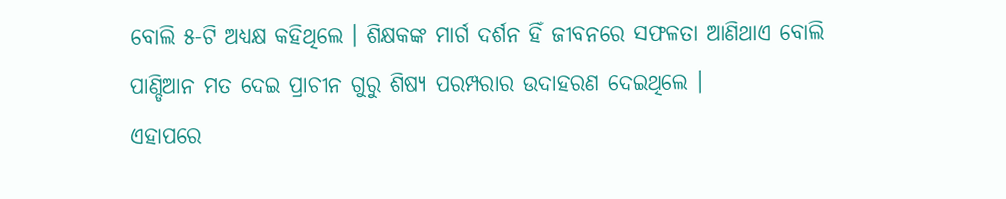ବୋଲି ୫-ଟି ଅଧ୍ୟକ୍ଷ କହିଥିଲେ । ଶିକ୍ଷକଙ୍କ ମାର୍ଗ ଦର୍ଶନ ହିଁ ଜୀବନରେ ସଫଳତା ଆଣିଥାଏ ବୋଲି ପାଣ୍ଡିଆନ ମତ ଦେଇ ପ୍ରାଚୀନ ଗୁରୁ ଶିଷ୍ୟ ପରମ୍ପରାର ଉଦାହରଣ ଦେଇଥିଲେ ।
ଏହାପରେ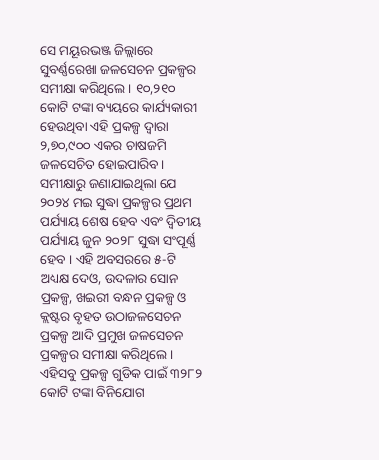ସେ ମୟୂରଭଞ୍ଜ ଜିଲ୍ଲାରେ ସୁବର୍ଣ୍ଣରେଖା ଜଳସେଚନ ପ୍ରକଳ୍ପର ସମୀକ୍ଷା କରିଥିଲେ । ୧୦,୨୧୦ କୋଟି ଟଙ୍କା ବ୍ୟୟରେ କାର୍ଯ୍ୟକାରୀ ହେଉଥିବା ଏହି ପ୍ରକଳ୍ପ ଦ୍ବାରା ୨,୭୦,୯୦୦ ଏକର ଚାଷଜମି ଜଳସେଚିତ ହୋଇପାରିବ। ସମୀକ୍ଷାରୁ ଜଣାଯାଇଥିଲା ଯେ ୨୦୨୪ ମଇ ସୁଦ୍ଧା ପ୍ରକଳ୍ପର ପ୍ରଥମ ପର୍ଯ୍ୟାୟ ଶେଷ ହେବ ଏବଂ ଦ୍ବିତୀୟ ପର୍ଯ୍ୟାୟ ଜୁନ ୨୦୨୮ ସୁଦ୍ଧା ସଂପୂର୍ଣ୍ଣ ହେବ । ଏହି ଅବସରରେ ୫-ଟି ଅଧ୍ୟକ୍ଷ ଦେଓ, ଉଦଳାର ସୋନ ପ୍ରକଳ୍ପ, ଖଇରୀ ବନ୍ଧନ ପ୍ରକଳ୍ପ ଓ କ୍ଲଷ୍ଟର ବୃହତ ଉଠାଜଳସେଚନ ପ୍ରକଳ୍ପ ଆଦି ପ୍ରମୁଖ ଜଳସେଚନ ପ୍ରକଳ୍ପର ସମୀକ୍ଷା କରିଥିଲେ । ଏହିସବୁ ପ୍ରକଳ୍ପ ଗୁଡିକ ପାଇଁ ୩୨୮୨ କୋଟି ଟଙ୍କା ବିନିଯୋଗ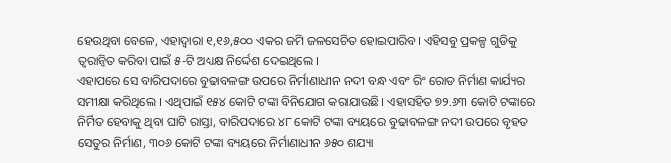ହେଉଥିବା ବେଳେ, ଏହାଦ୍ବାରା ୧,୧୬,୫୦୦ ଏକର ଜମି ଜଳସେଚିତ ହୋଇପାରିବ। ଏହିସବୁ ପ୍ରକଳ୍ପ ଗୁଡିକୁ ତ୍ବରାନ୍ବିତ କରିବା ପାଇଁ ୫-ଟି ଅଧ୍ୟକ୍ଷ ନିର୍ଦ୍ଦେଶ ଦେଇଥିଲେ ।
ଏହାପରେ ସେ ବାରିପଦାରେ ବୁଢାବଳଙ୍ଗ ଉପରେ ନିର୍ମାଣାଧୀନ ନଦୀ ବନ୍ଧ ଏବଂ ରିଂ ରୋଡ ନିର୍ମାଣ କାର୍ଯ୍ୟର ସମୀକ୍ଷା କରିଥିଲେ । ଏଥିପାଇଁ ୧୫୪ କୋଟି ଟଙ୍କା ବିନିଯୋଗ କରାଯାଉଛି। ଏହାସହିତ ୭୨.୬୩ କୋଟି ଟଙ୍କାରେ ନିର୍ମିତ ହେବାକୁ ଥିବା ଘାଟି ରାସ୍ତା, ବାରିପଦାରେ ୪୮ କୋଟି ଟଙ୍କା ବ୍ୟୟରେ ବୁଢାବଳଙ୍ଗ ନଦୀ ଉପରେ ବୃହତ ସେତୁର ନିର୍ମାଣ, ୩୦୬ କୋଟି ଟଙ୍କା ବ୍ୟୟରେ ନିର୍ମାଣାଧୀନ ୬୫୦ ଶଯ୍ୟା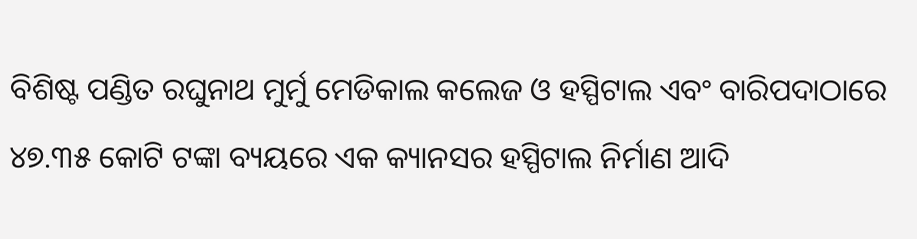ବିଶିଷ୍ଟ ପଣ୍ଡିତ ରଘୁନାଥ ମୁର୍ମୁ ମେଡିକାଲ କଲେଜ ଓ ହସ୍ପିଟାଲ ଏବଂ ବାରିପଦାଠାରେ ୪୭.୩୫ କୋଟି ଟଙ୍କା ବ୍ୟୟରେ ଏକ କ୍ୟାନସର ହସ୍ପିଟାଲ ନିର୍ମାଣ ଆଦି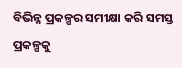ବିଭିନ୍ନ ପ୍ରକଳ୍ପର ସମୀକ୍ଷା କରି ସମସ୍ତ ପ୍ରକଳ୍ପକୁ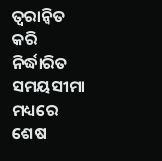ତ୍ବରାନ୍ବିତ କରି ନିର୍ଦ୍ଧାରିତ ସମୟସୀମା ମଧ୍ୟରେ ଶେଷ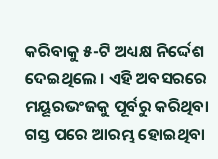କରିବାକୁ ୫-ଟି ଅଧ୍ୟକ୍ଷ ନିର୍ଦ୍ଦେଶ ଦେଇଥିଲେ । ଏହି ଅବସରରେ ମୟୂରଭଂଜକୁ ପୂର୍ବରୁ କରିଥିବା ଗସ୍ତ ପରେ ଆରମ୍ଭ ହୋଇଥିବା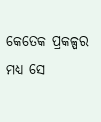କେତେକ ପ୍ରକଳ୍ପର ମଧ୍ୟ ସେ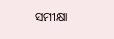ସମୀକ୍ଷା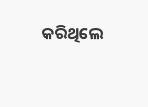କରିଥିଲେ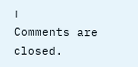।
Comments are closed.